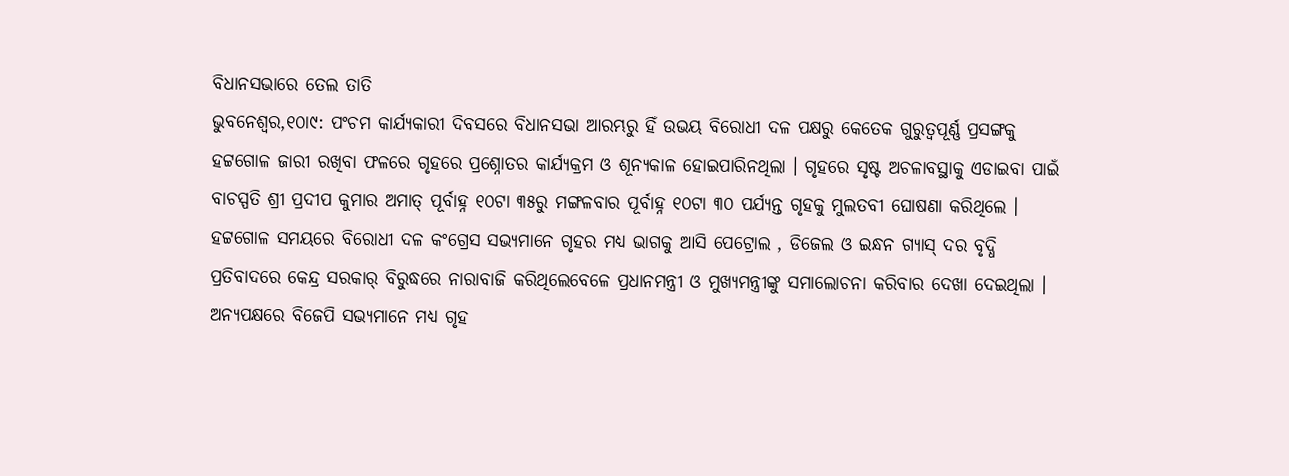ବିଧାନସଭାରେ ତେଲ ତାତି
ଭୁବନେଶ୍ୱର,୧୦ା୯: ପଂଚମ କାର୍ଯ୍ୟକାରୀ ଦିବସରେ ବିଧାନସଭା ଆରମ୍ଭରୁ ହିଁ ଉଭୟ ବିରୋଧୀ ଦଳ ପକ୍ଷରୁ କେତେକ ଗୁରୁତ୍ୱପୂର୍ଣ୍ଣ ପ୍ରସଙ୍ଗକୁ ହଟ୍ଟଗୋଳ ଜାରୀ ରଖିବା ଫଳରେ ଗୃହରେ ପ୍ରଶ୍ନୋତର କାର୍ଯ୍ୟକ୍ରମ ଓ ଶୂନ୍ୟକାଳ ହୋଇପାରିନଥିଲା । ଗୃହରେ ସୃଷ୍ଟ ଅଚଳାବସ୍ଥାକୁ ଏଡାଇବା ପାଇଁ ବାଚସ୍ପତି ଶ୍ରୀ ପ୍ରଦୀପ କୁମାର ଅମାତ୍ ପୂର୍ବାହ୍ନ ୧୦ଟା ୩୫ରୁ ମଙ୍ଗଳବାର ପୂର୍ବାହ୍ନ ୧୦ଟା ୩୦ ପର୍ଯ୍ୟନ୍ତ ଗୃହକୁ ମୁଲତବୀ ଘୋଷଣା କରିଥିଲେ । ହଟ୍ଟଗୋଳ ସମୟରେ ବିରୋଧୀ ଦଳ କଂଗ୍ରେସ ସଭ୍ୟମାନେ ଗୃହର ମଧ୍ୟ ଭାଗକୁ ଆସି ପେଟ୍ରୋଲ , ଡିଜେଲ ଓ ଇନ୍ଧନ ଗ୍ୟାସ୍ ଦର ବୃଦ୍ଧି ପ୍ରତିବାଦରେ କେନ୍ଦ୍ର ସରକାର୍ ବିରୁଦ୍ଧରେ ନାରାବାଜି କରିଥିଲେବେଳେ ପ୍ରଧାନମନ୍ତ୍ରୀ ଓ ମୁଖ୍ୟମନ୍ତ୍ରୀଙ୍କୁ ସମାଲୋଚନା କରିବାର ଦେଖା ଦେଇଥିଲା ।
ଅନ୍ୟପକ୍ଷରେ ବିଜେପି ସଭ୍ୟମାନେ ମଧ୍ୟ ଗୃହ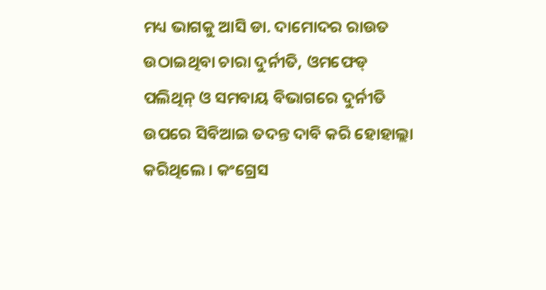ମଧ୍ୟ ଭାଗକୁ ଆସି ଡା. ଦାମୋଦର ରାଉତ ଉଠାଇଥିବା ଚାରା ଦୁର୍ନୀତି, ଓମଫେଡ୍ ପଲିଥିନ୍ ଓ ସମବାୟ ବିଭାଗରେ ଦୁର୍ନୀତି ଉପରେ ସିବିଆଇ ତଦନ୍ତ ଦାବି କରି ହୋହାଲ୍ଲା କରିଥିଲେ । କଂଗ୍ରେସ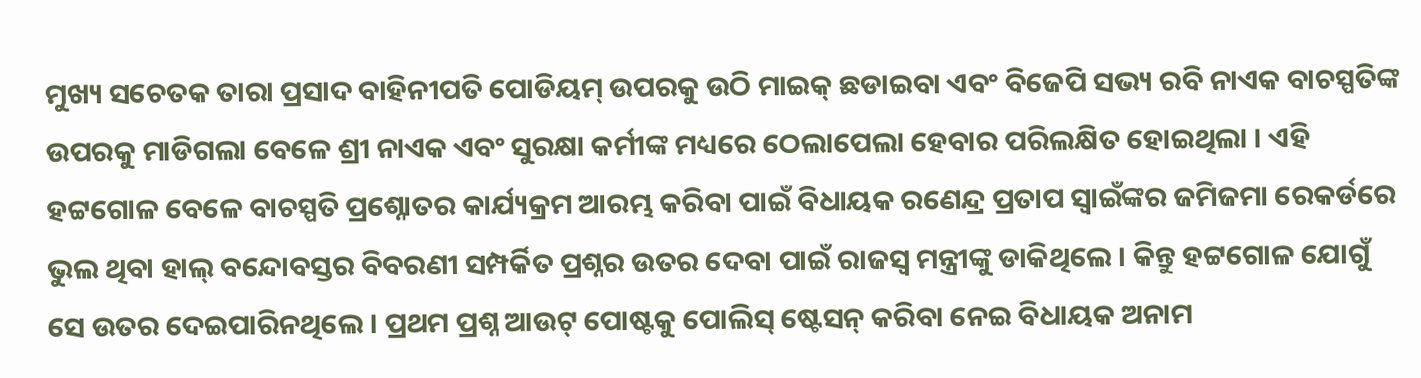ମୁଖ୍ୟ ସଚେତକ ତାରା ପ୍ରସାଦ ବାହିନୀପତି ପୋଡିୟମ୍ ଉପରକୁ ଉଠି ମାଇକ୍ ଛଡାଇବା ଏବଂ ବିଜେପି ସଭ୍ୟ ରବି ନାଏକ ବାଚସ୍ପତିଙ୍କ ଉପରକୁ ମାଡିଗଲା ବେଳେ ଶ୍ରୀ ନାଏକ ଏବଂ ସୁରକ୍ଷା କର୍ମୀଙ୍କ ମଧ୍ୟରେ ଠେଲାପେଲା ହେବାର ପରିଲକ୍ଷିତ ହୋଇଥିଲା । ଏହି ହଟ୍ଟଗୋଳ ବେଳେ ବାଚସ୍ପତି ପ୍ରଶ୍ନୋତର କାର୍ଯ୍ୟକ୍ରମ ଆରମ୍ଭ କରିବା ପାଇଁ ବିଧାୟକ ରଣେନ୍ଦ୍ର ପ୍ରତାପ ସ୍ୱାଇଁଙ୍କର ଜମିଜମା ରେକର୍ଡରେ ଭୁଲ ଥିବା ହାଲ୍ ବନ୍ଦୋବସ୍ତର ବିବରଣୀ ସମ୍ପର୍କିତ ପ୍ରଶ୍ନର ଉତର ଦେବା ପାଇଁ ରାଜସ୍ୱ ମନ୍ତ୍ରୀଙ୍କୁ ଡାକିଥିଲେ । କିନ୍ତୁ ହଟ୍ଟଗୋଳ ଯୋଗୁଁ ସେ ଉତର ଦେଇପାରିନଥିଲେ । ପ୍ରଥମ ପ୍ରଶ୍ନ ଆଉଟ୍ ପୋଷ୍ଟକୁ ପୋଲିସ୍ ଷ୍ଟେସନ୍ କରିବା ନେଇ ବିଧାୟକ ଅନାମ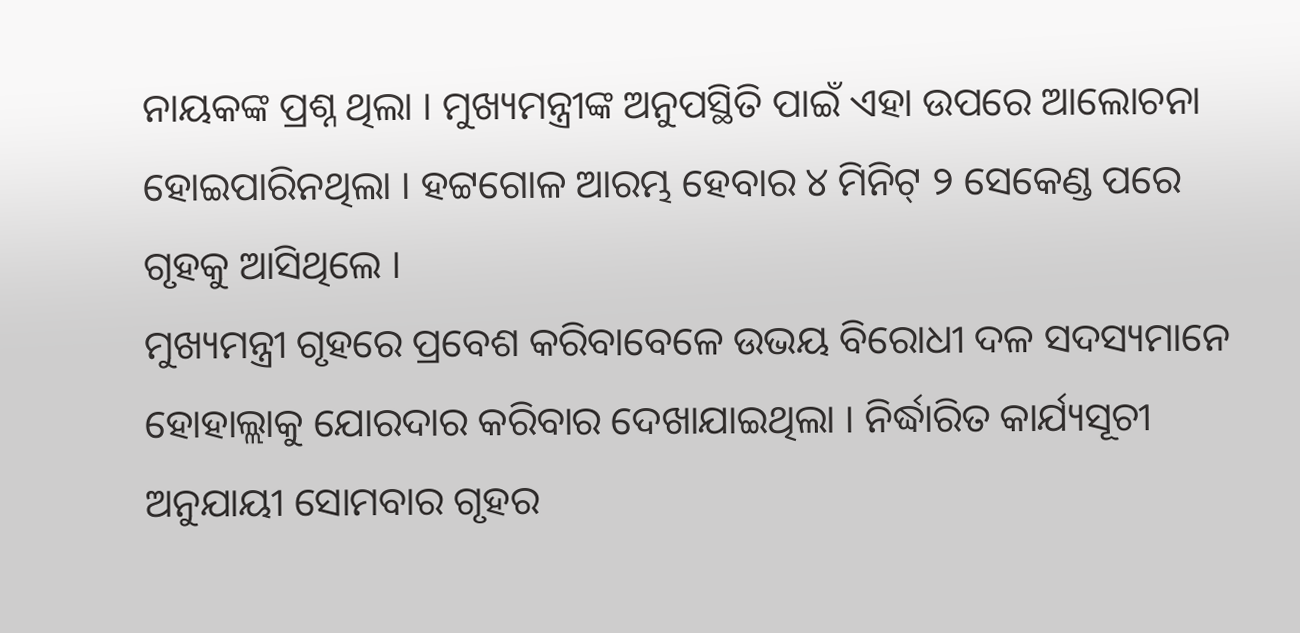ନାୟକଙ୍କ ପ୍ରଶ୍ନ ଥିଲା । ମୁଖ୍ୟମନ୍ତ୍ରୀଙ୍କ ଅନୁପସ୍ଥିତି ପାଇଁ ଏହା ଉପରେ ଆଲୋଚନା ହୋଇପାରିନଥିଲା । ହଟ୍ଟଗୋଳ ଆରମ୍ଭ ହେବାର ୪ ମିନିଟ୍ ୨ ସେକେଣ୍ଡ ପରେ ଗୃହକୁ ଆସିଥିଲେ ।
ମୁଖ୍ୟମନ୍ତ୍ରୀ ଗୃହରେ ପ୍ରବେଶ କରିବାବେଳେ ଉଭୟ ବିରୋଧୀ ଦଳ ସଦସ୍ୟମାନେ ହୋହାଲ୍ଲାକୁ ଯୋରଦାର କରିବାର ଦେଖାଯାଇଥିଲା । ନିର୍ଦ୍ଧାରିତ କାର୍ଯ୍ୟସୂଚୀ ଅନୁଯାୟୀ ସୋମବାର ଗୃହର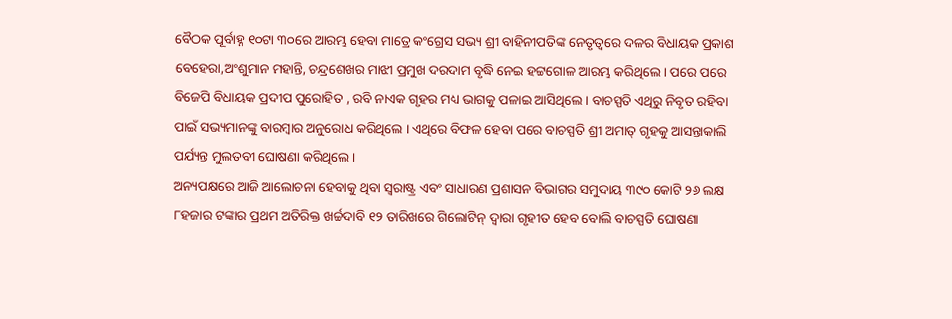ବୈଠକ ପୂର୍ବାହ୍ନ ୧୦ଟା ୩୦ରେ ଆରମ୍ଭ ହେବା ମାତ୍ରେ କଂଗ୍ରେସ ସଭ୍ୟ ଶ୍ରୀ ବାହିନୀପତିଙ୍କ ନେତୃତ୍ୱରେ ଦଳର ବିଧାୟକ ପ୍ରକାଶ ବେହେରା,ଅଂଶୁମାନ ମହାନ୍ତି, ଚନ୍ଦ୍ରଶେଖର ମାଝୀ ପ୍ରମୁଖ ଦରଦାମ ବୃଦ୍ଧି ନେଇ ହଟ୍ଟଗୋଳ ଆରମ୍ଭ କରିଥିଲେ । ପରେ ପରେ ବିଜେପି ବିଧାୟକ ପ୍ରଦୀପ ପୁରୋହିତ , ରବି ନାଏକ ଗୃହର ମଧ୍ୟ ଭାଗକୁ ପଳାଇ ଆସିଥିଲେ । ବାଚସ୍ପତି ଏଥିରୁ ନିବୃତ ରହିବା ପାଇଁ ସଭ୍ୟମାନଙ୍କୁ ବାରମ୍ବାର ଅନୁରୋଧ କରିଥିଲେ । ଏଥିରେ ବିଫଳ ହେବା ପରେ ବାଚସ୍ପତି ଶ୍ରୀ ଅମାତ୍ ଗୃହକୁ ଆସନ୍ତାକାଲି ପର୍ଯ୍ୟନ୍ତ ମୁଲତବୀ ଘୋଷଣା କରିଥିଲେ ।
ଅନ୍ୟପକ୍ଷରେ ଆଜି ଆଲୋଚନା ହେବାକୁ ଥିବା ସ୍ୱରାଷ୍ଟ୍ର ଏବଂ ସାଧାରଣ ପ୍ରଶାସନ ବିଭାଗର ସମୁଦାୟ ୩୯୦ କୋଟି ୨୬ ଲକ୍ଷ ୮ହଜାର ଟଙ୍କାର ପ୍ରଥମ ଅତିରିକ୍ତ ଖର୍ଚ୍ଚଦାବି ୧୨ ତାରିଖରେ ଗିଲୋଟିନ୍ ଦ୍ୱାରା ଗୃହୀତ ହେବ ବୋଲି ବାଚସ୍ପତି ଘୋଷଣା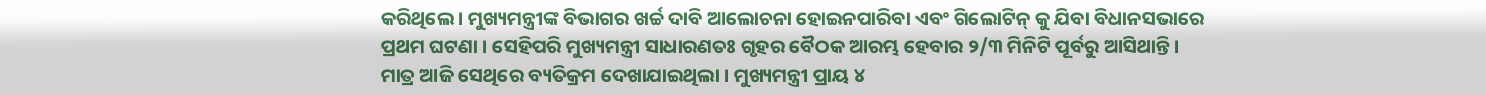କରିଥିଲେ । ମୁଖ୍ୟମନ୍ତ୍ରୀଙ୍କ ବିଭାଗର ଖର୍ଚ୍ଚ ଦାବି ଆଲୋଚନା ହୋଇନପାରିବା ଏବଂ ଗିଲୋଟିନ୍ କୁ ଯିବା ବିଧାନସଭାରେ ପ୍ରଥମ ଘଟଣା । ସେହିପରି ମୁଖ୍ୟମନ୍ତ୍ରୀ ସାଧାରଣତଃ ଗୃହର ବୈଠକ ଆରମ୍ଭ ହେବାର ୨/୩ ମିନିଟି ପୂର୍ବରୁ ଆସିଥାନ୍ତି । ମାତ୍ର ଆଜି ସେଥିରେ ବ୍ୟତିକ୍ରମ ଦେଖାଯାଇଥିଲା । ମୁଖ୍ୟମନ୍ତ୍ରୀ ପ୍ରାୟ ୪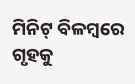ମିନିଟ୍ ବିଳମ୍ବରେ ଗୃହକୁ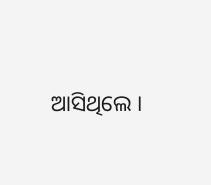ଆସିଥିଲେ ।